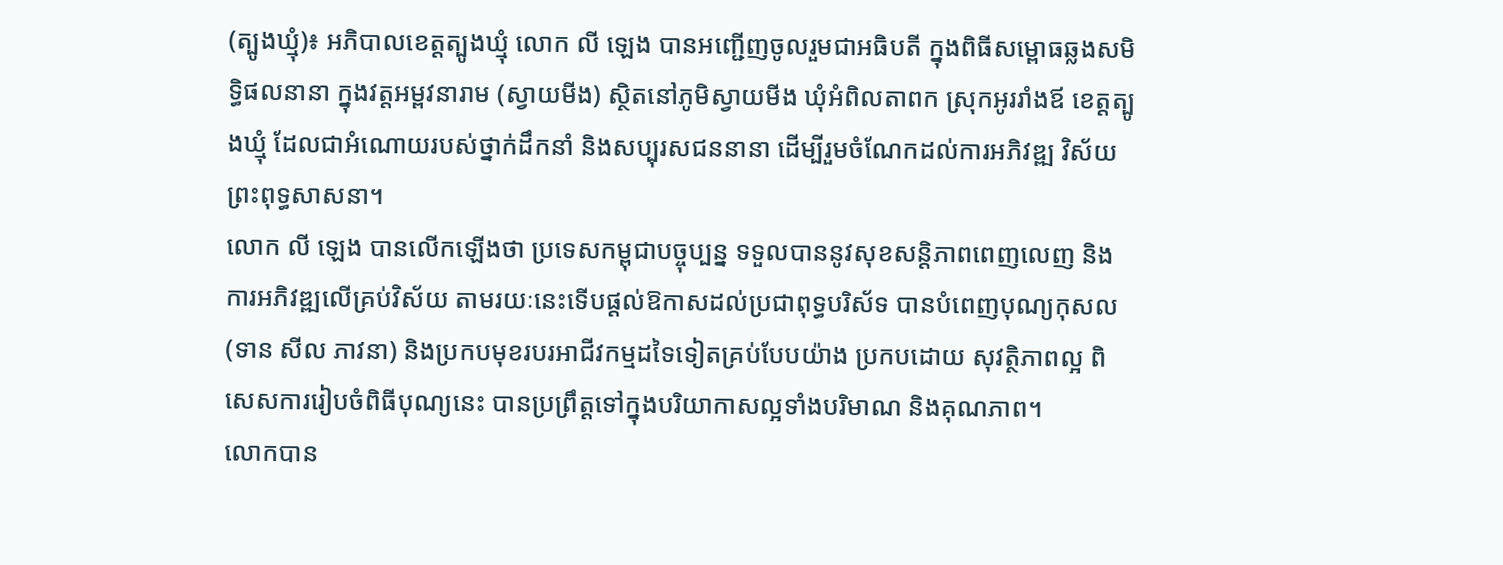(ត្បូងឃ្មុំ)៖ អភិបាលខេត្តត្បូងឃ្មុំ លោក លី ឡេង បានអញ្ជើញចូលរួមជាអធិបតី ក្នុងពិធីសម្ពោធឆ្លងសមិទ្ធិផលនានា ក្នុងវត្តអម្ពវនារាម (ស្វាយមីង) ស្ថិតនៅភូមិស្វាយមីង ឃុំអំពិលតាពក ស្រុកអូររាំងឪ ខេត្តត្បូងឃ្មុំ ដែលជាអំណោយរបស់ថ្នាក់ដឹកនាំ និងសប្បុរសជននានា ដើម្បីរួមចំណែកដល់ការអភិវឌ្ឍ វិស័យព្រះពុទ្ធសាសនា។
លោក លី ឡេង បានលើកឡើងថា ប្រទេសកម្ពុជាបច្ចុប្បន្ន ទទួលបាននូវសុខសន្តិភាពពេញលេញ និងការអភិវឌ្ឍលើគ្រប់វិស័យ តាមរយៈនេះទើបផ្តល់ឱកាសដល់ប្រជាពុទ្ធបរិស័ទ បានបំពេញបុណ្យកុសល (ទាន សីល ភាវនា) និងប្រកបមុខរបរអាជីវកម្មដទៃទៀតគ្រប់បែបយ៉ាង ប្រកបដោយ សុវត្ថិភាពល្អ ពិសេសការរៀបចំពិធីបុណ្យនេះ បានប្រព្រឹត្តទៅក្នុងបរិយាកាសល្អទាំងបរិមាណ និងគុណភាព។
លោកបាន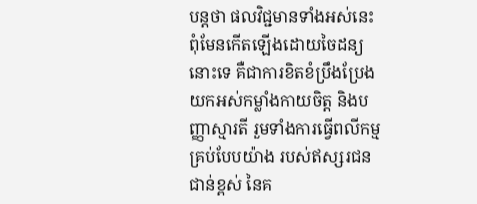បន្តថា ផលវិជ្ជមានទាំងអស់នេះ ពុំមែនកើតឡើងដោយចៃដន្យនោះទេ គឺជាការខិតខំប្រឹងប្រែងយកអស់កម្លាំងកាយចិត្ត និងបញ្ញាស្មារតី រួមទាំងការធ្វើពលីកម្មគ្រប់បែបយ៉ាង របស់ឥស្សរជនជាន់ខ្ពស់ នៃគ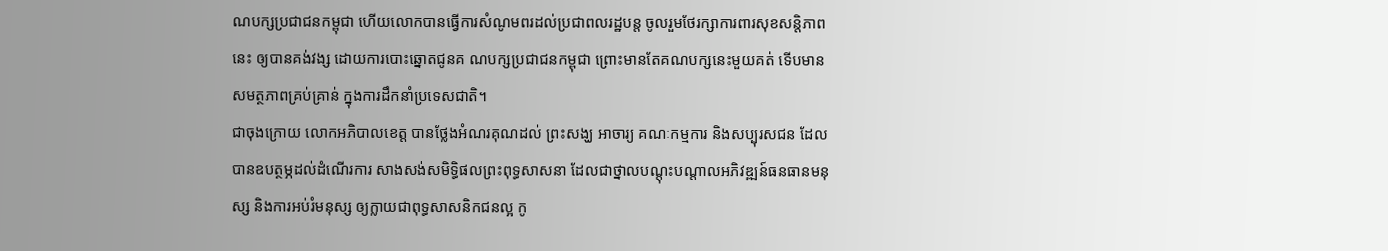ណបក្សប្រជាជនកម្ពុជា ហើយលោកបានធ្វើការសំណូមពរដល់ប្រជាពលរដ្ឋបន្ត ចូលរួមថែរក្សាការពារសុខសន្តិភាពនេះ ឲ្យបានគង់វង្ស ដោយការបោះឆ្នោតជូនគ ណបក្សប្រជាជនកម្ពុជា ព្រោះមានតែគណបក្សនេះមួយគត់ ទើបមានសមត្ថភាពគ្រប់គ្រាន់ ក្នុងការដឹកនាំប្រទេសជាតិ។
ជាចុងក្រោយ លោកអភិបាលខេត្ត បានថ្លែងអំណរគុណដល់ ព្រះសង្ឃ អាចារ្យ គណៈកម្មការ និងសប្បុរសជន ដែលបានឧបត្ថម្ភដល់ដំណើរការ សាងសង់សមិទ្ធិផលព្រះពុទ្ធសាសនា ដែលជាថ្នាលបណ្តុះបណ្តាលអភិវឌ្ឍន៍ធនធានមនុស្ស និងការអប់រំមនុស្ស ឲ្យក្លាយជាពុទ្ធសាសនិកជនល្អ កូ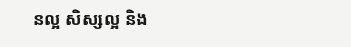នល្អ សិស្សល្អ និង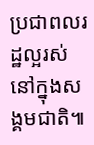ប្រជាពលរដ្ឋល្អរស់នៅក្នុងសង្គមជាតិ៕